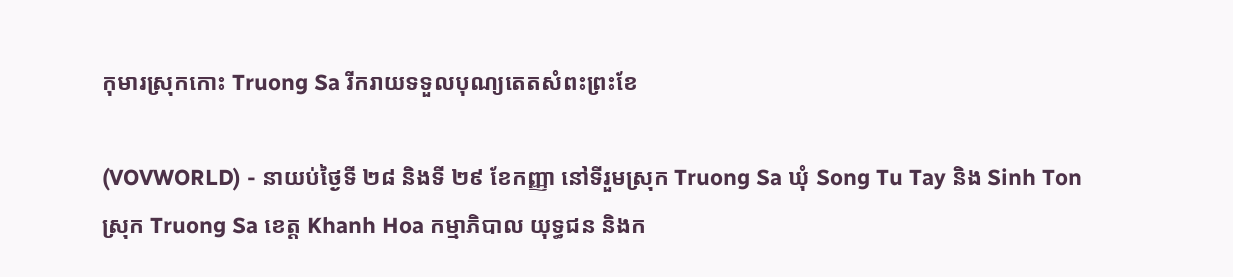កុមារស្រុកកោះ Truong Sa រីករាយទទួលបុណ្យតេតសំពះព្រះខែ

(VOVWORLD) - នាយប់ថ្ងៃទី ២៨ និងទី ២៩ ខែកញ្ញា នៅទីរួមស្រុក Truong Sa ឃុំ Song Tu Tay និង Sinh Ton ស្រុក Truong Sa ខេត្ត Khanh Hoa កម្មាភិបាល យុទ្ធជន និងក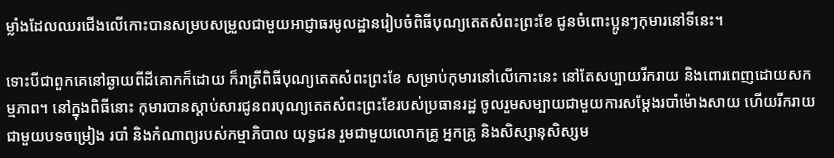ម្លាំងដែលឈរជើងលើកោះបានសម្របសម្រួលជាមួយអាជ្ញាធរមូលដ្ឋានរៀបចំពិធីបុណ្យតេតសំពះព្រះខែ ជូនចំពោះប្អូនៗកុមារនៅទីនេះ។

ទោះបីជាពួកគេនៅឆ្ងាយពីដីគោកក៏ដោយ ក៏រាត្រីពិធីបុណ្យតេតសំពះព្រះខែ សម្រាប់កុមារនៅលើកោះនេះ នៅតែសប្បាយរីករាយ និងពោរពេញដោយសកម្មភាព។ នៅក្នុងពិធីនោះ កុមារបានស្តាប់សារជូនពរបុណ្យតេតសំពះព្រះខែរបស់ប្រធានរដ្ឋ ចូលរួមសម្បាយជាមួយការសម្តែងរបាំម៉ោងសាយ ហើយរីករាយជាមួយបទចម្រៀង របាំ និងកំណាព្យរបស់កម្មាភិបាល យុទ្ធជន រួមជាមួយលោកគ្រូ អ្នកគ្រូ និងសិស្សានុសិស្សម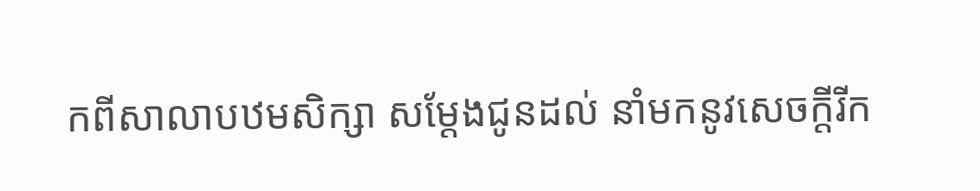កពីសាលាបឋមសិក្សា សម្តែងជូនដល់ នាំមកនូវសេចក្តីរីក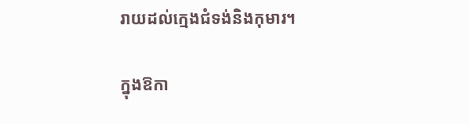រាយដល់ក្មេងជំទង់និងកុមារ។

ក្នុងឱកា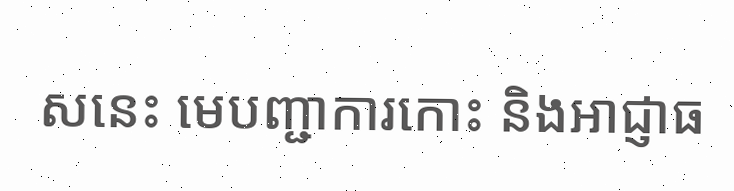សនេះ មេបញ្ជាការកោះ និងអាជ្ញាធ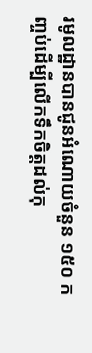រមូលដ្ឋានបានជូនអំណោយចំនួន ១៥០ កញ្ចប់ដើម្បីលើកទឹកចិត្តដល់កុ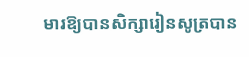មារឱ្យបានសិក្សារៀនសូត្របាន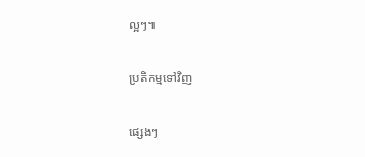ល្អៗ៕

ប្រតិកម្មទៅវិញ

ផ្សេងៗ